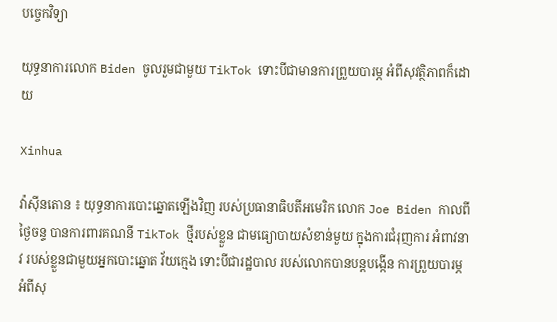បច្ចេកវិទ្យា

យុទ្ធនាការលោក Biden ចូលរួមជាមួយ TikTok ទោះបីជាមានការព្រួយបារម្ភ អំពីសុវត្ថិភាពក៏ដោយ

Xinhua

វ៉ាស៊ីនតោន ៖ យុទ្ធនាការបោះឆ្នោតឡើងវិញ របស់ប្រធានាធិបតីអមេរិក លោក Joe Biden កាលពីថ្ងៃចន្ទ បានការពារគណនី TikTok ថ្មីរបស់ខ្លួន ជាមធ្យោបាយសំខាន់មួយ ក្នុងការជំរុញការ អំពាវនាវ របស់ខ្លួនជាមួយអ្នកបោះឆ្នោត វ័យក្មេង ទោះបីជារដ្ឋបាល របស់លោកបានបន្តបង្កើន ការព្រួយបារម្ភ អំពីសុ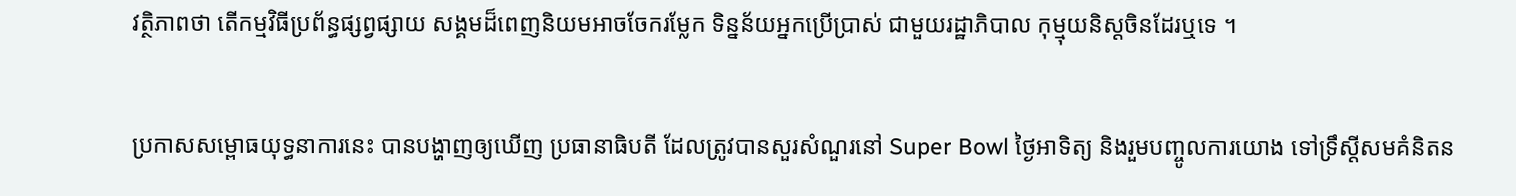វត្ថិភាពថា តើកម្មវិធីប្រព័ន្ធផ្សព្វផ្សាយ សង្គមដ៏ពេញនិយមអាចចែករម្លែក ទិន្នន័យអ្នកប្រើប្រាស់ ជាមួយរដ្ឋាភិបាល កុម្មុយនិស្តចិនដែរឬទេ ។

ប្រកាសសម្ពោធយុទ្ធនាការនេះ បានបង្ហាញឲ្យឃើញ ប្រធានាធិបតី ដែលត្រូវបានសួរសំណួរនៅ Super Bowl ថ្ងៃអាទិត្យ និងរួមបញ្ចូលការយោង ទៅទ្រឹស្តីសមគំនិតន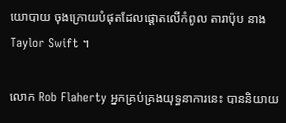យោបាយ ចុងក្រោយបំផុតដែលផ្តោតលើកំពូល តារាប៉ុប នាង Taylor Swift ។

លោក Rob Flaherty អ្នកគ្រប់គ្រងយុទ្ធនាការនេះ បាននិយាយ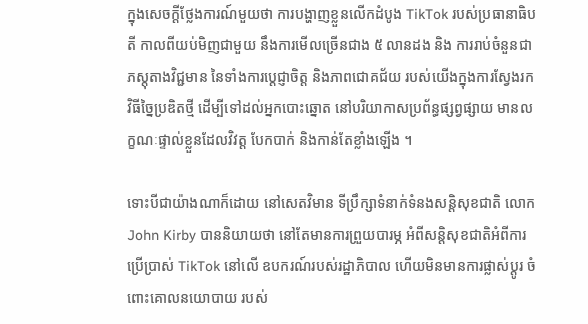ក្នុងសេចក្តីថ្លែងការណ៍មួយថា ការបង្ហាញខ្លួនលើកដំបូង TikTok របស់ប្រធានាធិបតី កាលពីយប់មិញជាមួយ នឹងការមើលច្រើនជាង ៥ លានដង និង ការរាប់ចំនួនជាភស្តុតាងវិជ្ជមាន នៃទាំងការប្តេជ្ញាចិត្ត និងភាពជោគជ័យ របស់យើងក្នុងការស្វែងរកវិធីច្នៃប្រឌិតថ្មី ដើម្បីទៅដល់អ្នកបោះឆ្នោត នៅបរិយាកាសប្រព័ន្ធផ្សព្វផ្សាយ មានលក្ខណៈផ្ទាល់ខ្លួនដែលវិវត្ត បែកបាក់ និងកាន់តែខ្លាំងឡើង ។

ទោះបីជាយ៉ាងណាក៏ដោយ នៅសេតវិមាន ទីប្រឹក្សាទំនាក់ទំនងសន្តិសុខជាតិ លោក John Kirby បាននិយាយថា នៅតែមានការព្រួយបារម្ភ អំពីសន្តិសុខជាតិអំពីការប្រើប្រាស់ TikTok នៅលើ ឧបករណ៍របស់រដ្ឋាភិបាល ហើយមិនមានការផ្លាស់ប្តូរ ចំពោះគោលនយោបាយ របស់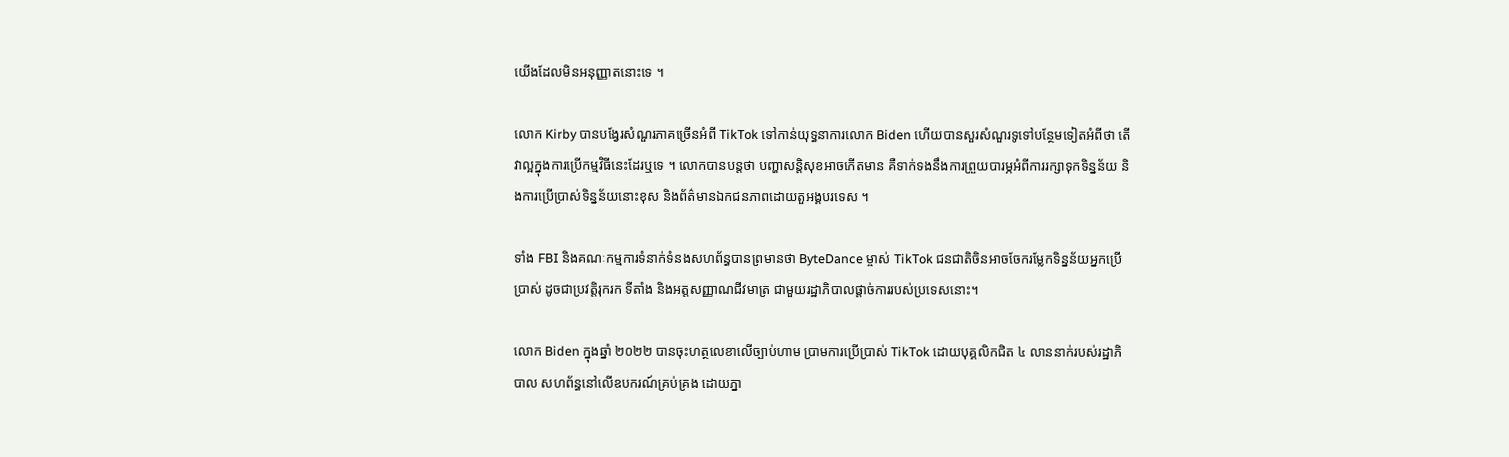យើងដែលមិនអនុញ្ញាតនោះទេ ។

លោក Kirby បានបង្វែរសំណួរភាគច្រើនអំពី TikTok ទៅកាន់យុទ្ធនាការលោក Biden ហើយបានសួរសំណួរទូទៅបន្ថែមទៀតអំពីថា តើវាល្អក្នុងការប្រើកម្មវិធីនេះដែរឬទេ ។ លោកបានបន្តថា បញ្ហាសន្តិសុខអាចកើតមាន គឺទាក់ទងនឹងការព្រួយបារម្ភអំពីការរក្សាទុកទិន្នន័យ និងការប្រើប្រាស់ទិន្នន័យនោះខុស និងព័ត៌មានឯកជនភាពដោយតួអង្គបរទេស ។

ទាំង FBI និងគណៈកម្មការទំនាក់ទំនងសហព័ន្ធបានព្រមានថា ByteDance ម្ចាស់ TikTok ជនជាតិចិនអាចចែករម្លែកទិន្នន័យអ្នកប្រើប្រាស់ ដូចជាប្រវត្តិរុករក ទីតាំង និងអត្តសញ្ញាណជីវមាត្រ ជាមួយរដ្ឋាភិបាលផ្តាច់ការរបស់ប្រទេសនោះ។

លោក Biden ក្នុងឆ្នាំ ២០២២ បានចុះហត្ថលេខាលើច្បាប់ហាម ប្រាមការប្រើប្រាស់ TikTok ដោយបុគ្គលិកជិត ៤ លាននាក់របស់រដ្ឋាភិបាល សហព័ន្ធនៅលើឧបករណ៍គ្រប់គ្រង ដោយភ្នា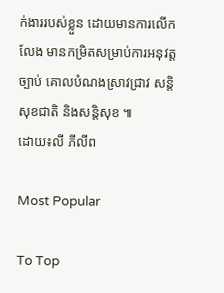ក់ងាររបស់ខ្លួន ដោយមានការលើកលែង មានកម្រិតសម្រាប់ការអនុវត្តច្បាប់ គោលបំណងស្រាវជ្រាវ សន្តិសុខជាតិ និងសន្តិសុខ ៕
ដោយ៖លី ភីលីព

Most Popular

To Top